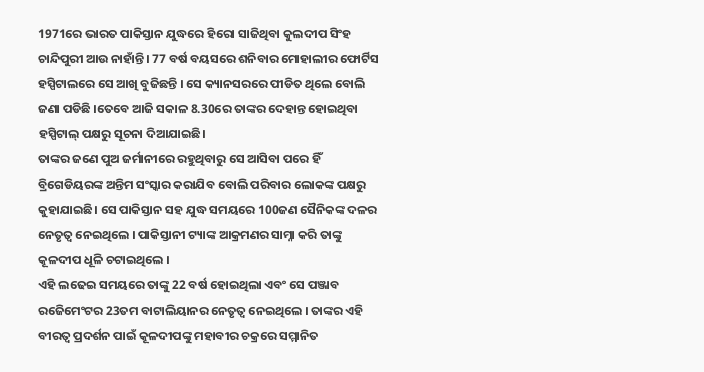1971ରେ ଭାରତ ପାକିସ୍ତାନ ଯୁଦ୍ଧରେ ହିରୋ ସାଜିଥିବା କୁଲଦୀପ ସିଂହ ଚାନ୍ଦିପୁରୀ ଆଉ ନାହାଁନ୍ତି। 77 ବର୍ଷ ବୟସରେ ଶନିବାର ମୋହାଲୀର ଫୋର୍ଟିସ ହସ୍ପିଟାଲରେ ସେ ଆଖି ବୁଜିଛନ୍ତି । ସେ କ୍ୟାନସରରେ ପୀଡିତ ଥିଲେ ବୋଲି ଜଣା ପଡିଛି ।ତେବେ ଆଜି ସକାଳ 8.30ରେ ତାଙ୍କର ଦେହାନ୍ତ ହୋଇଥିବା ହସ୍ପିଟାଲ୍ ପକ୍ଷରୁ ସୂଚନା ଦିଆଯାଇଛି।
ତାଙ୍କର ଜଣେ ପୁଅ ଜର୍ମାନୀରେ ରହୁଥିବାରୁ ସେ ଆସିବା ପରେ ହିଁ ବ୍ରିଗେଡିୟରଙ୍କ ଅନ୍ତିମ ସଂସ୍କାର କରାଯିବ ବୋଲି ପରିବାର ଲୋକଙ୍କ ପକ୍ଷରୁ କୁହାଯାଇଛି। ସେ ପାକିସ୍ତାନ ସହ ଯୁଦ୍ଧ ସମୟରେ 100ଜଣ ସୈନିକଙ୍କ ଦଳର ନେତୃତ୍ୱ ନେଇଥିଲେ । ପାକିସ୍ତାନୀ ଟ୍ୟାଙ୍କ ଆକ୍ରମଣର ସାମ୍ନା କରି ତାଙ୍କୁ କୂଳଦୀପ ଧୂଳି ଚଟାଇଥିଲେ ।
ଏହି ଲଢେଇ ସମୟରେ ତାଙ୍କୁ 22 ବର୍ଷ ହୋଇଥିଲା ଏବଂ ସେ ପଞ୍ଜାବ ରଜେିମେଂଟର 23ତମ ବାଟାଲିୟାନର ନେତୃତ୍ୱ ନେଇଥିଲେ । ତାଙ୍କର ଏହି ବୀରତ୍ୱ ପ୍ରଦର୍ଶନ ପାଇଁ କୂଳଦୀପଙ୍କୁ ମହାବୀର ଚକ୍ରରେ ସମ୍ମାନିତ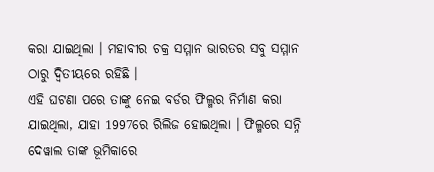କରା ଯାଇଥିଲା । ମହାବୀର ଚକ୍ର ସମ୍ମାନ ଭାରତର ସବୁ ସମ୍ମାନ ଠାରୁ ଦ୍ୱିତୀୟରେ ରହିଛି ।
ଏହି ଘଟଣା ପରେ ତାଙ୍କୁ ନେଇ ବର୍ଡର ଫିଲ୍ମର ନିର୍ମାଣ କରା ଯାଇଥିଲା, ଯାହା 1997ରେ ରିଲିଜ ହୋଇଥିଲା । ଫିଲ୍ମରେ ସନ୍ନି ଦେୱାଲ ତାଙ୍କ ଭୂମିକାରେ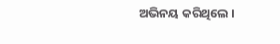ଅଭିନୟ କରିଥିଲେ ।